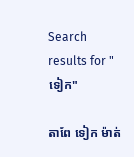Search results for "ទៀក"

តាពែ ទៀក ម៉ាត់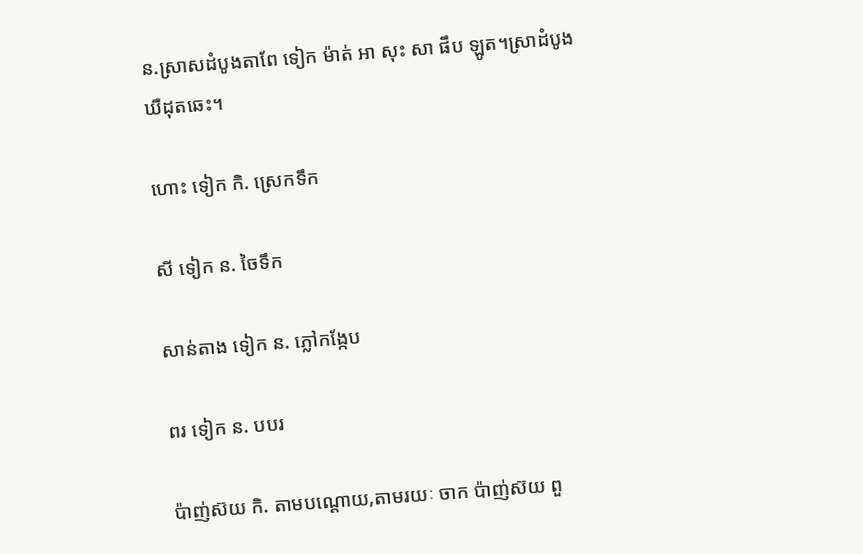ន.ស្រាសដំបូងតាពែ ទៀក ម៉ាត់ អា សុះ សា ផឹប ឡូត។ស្រាដំបូងឃឺដុតឆេះ។

ហោះ ទៀក កិ. ស្រេកទឹក

សី ទៀក ន. ចៃទឹក

សាន់តាង ទៀក ន. ភ្លៅកង្កែប

ពរ ទៀក ន. បបរ

ប៉ាញ់ស៊យ កិ. តាមបណ្ដោយ,តាមរយៈ ចាក ប៉ាញ់ស៊យ ពួ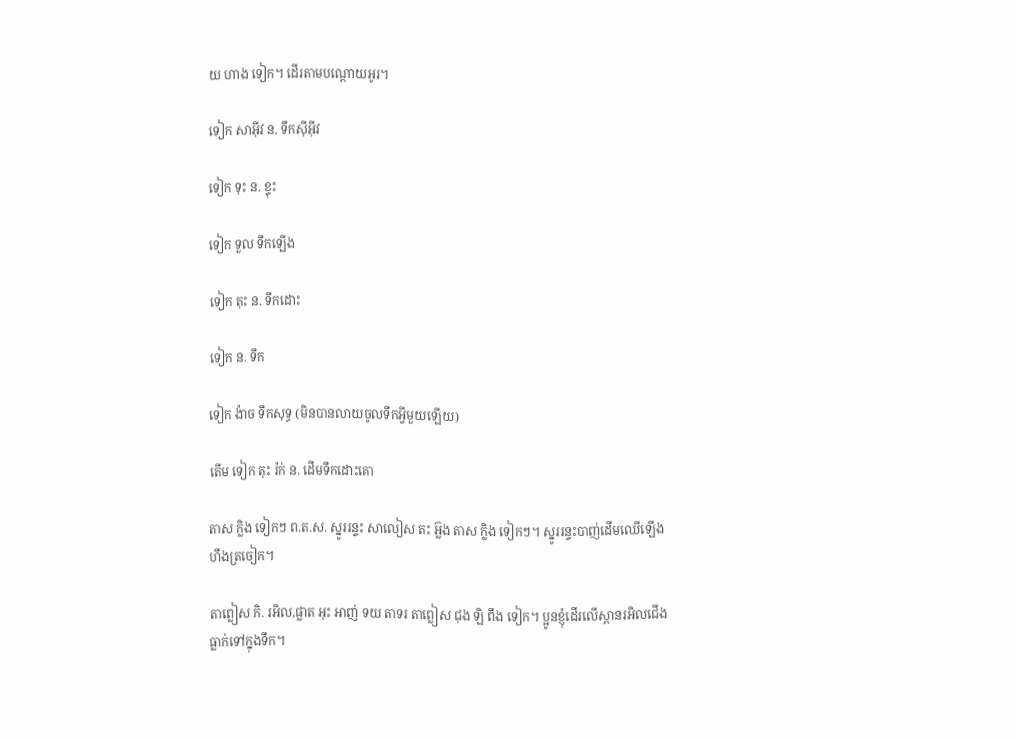យ ហាង ទៀក។ ដើរតាមបណ្តោយអូរ។

ទៀក សាអ៊ីវ ន. ទឹកស៊ីអ៊ីវ

ទៀក ទុះ ន. ខ្ទុះ

ទៀក ទួល ទឹកឡើង

ទៀក តុះ ន. ទឹកដោះ

ទៀក ន. ទឹក

ទៀក ង៉ាច ទឹកសុទ្ធ (មិនបានលាយចូលទឹកអ្វីមួយឡើយ)

តើម ទៀក តុះ រ៉ក់ ន. ដើមទឹកដោះគោ

តាស ក្លិង ទៀកៗ ព.ត.ស. ស្នូររន្ទះ សាលៀស តះ អ្ល៊ង តាស ក្លិង ទៀកៗ។ ស្នូររន្ទះបាញ់ដើមឈើឡើងហឹងត្រចៀក។

តាព្លៀស កិ. រអិល,ផ្លាត អុះ អាញ់ ទយ តាទរ តាព្លៀស ជុង ឡិ ពឹង ទៀក។ ប្អូនខ្ញុំដើរលើស្ពានរអិលជើងធ្លាក់ទៅក្នុងទឹក។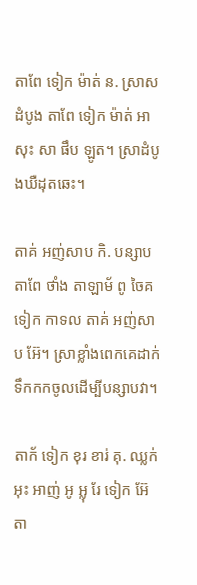តាពែ ទៀក ម៉ាត់ ន. ស្រាសដំបូង តាពែ ទៀក ម៉ាត់ អា សុះ សា ផឹប ឡូត។ ស្រាដំបូងឃឺដុតឆេះ។

តាគ់ អញ់សាប កិ. បន្សាប តាពែ ថាំង តាឡាម័ ពូ ចៃគ ទៀក កាទល តាគ់ អញ់សាប អ៊ែ។ ស្រាខ្លាំងពេកគេដាក់ទឹកកកចូលដើម្បីបន្សាបវា។

តាក័ ទៀក ខុរ ខារ់ គុ. ឈ្លក់ អុះ អាញ់ អូ អ្លុ រែ ទៀក អ៊ែ តា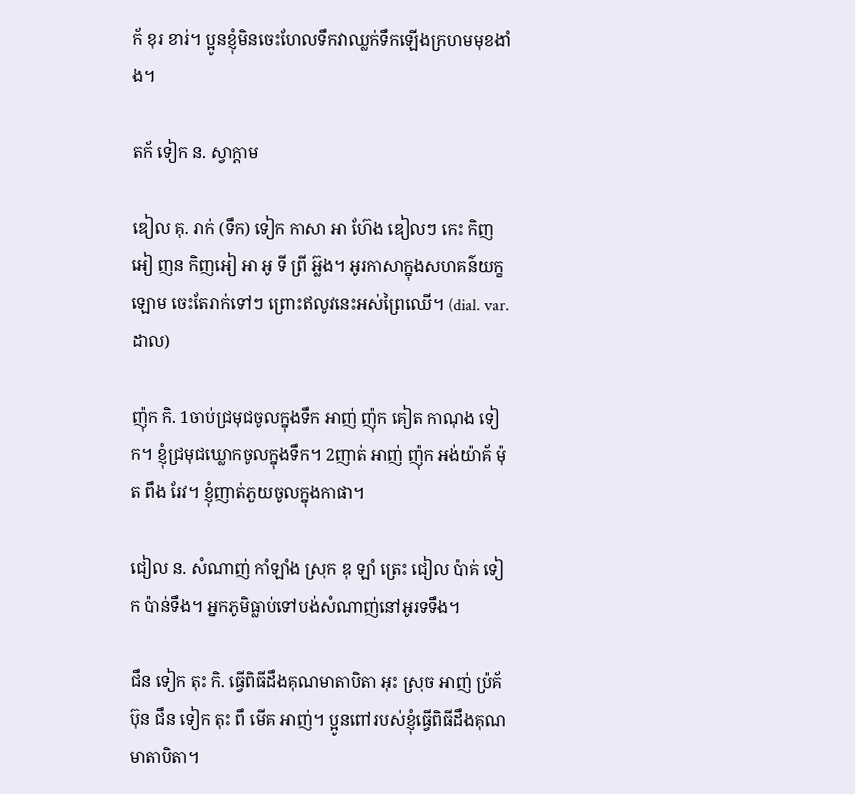ក័ ខុរ ខារ់។ ប្អូនខ្ញុំមិនចេះហែលទឹកវាឈ្លក់ទឹកឡើងក្រហមមុខងាំង។

តក័ ទៀក ន. ស្វាក្ដាម

ឌៀល គុ. រាក់ (ទឹក) ទៀក កាសា អា ហ៊ែង ឌៀលៗ កេះ កិញអៀ ញន កិញអៀ អា អូ ទី ព្រី អ៊្លង។ អូរកាសាក្នុងសហគន៌យក្ខឡោម ចេះតែរាក់ទៅៗ ព្រោះឥលូវនេះអស់ព្រៃឈើ។ (dial. var. ដាល)

ញ៉ុក កិ. 1ចាប់ជ្រមុជចូលក្នុងទឹក អាញ់ ញ៉ុក គៀត កាណុង ទៀក។ ខ្ញុំជ្រមុជឃ្លោកចូលក្នុងទឹក។ 2ញាត់ អាញ់ ញ៉ុក អង់យ៉ាគ័ ម៉ុត ពឹង រែវ។ ខ្ញុំញាត់ភួយចូលក្នុងកាផា។

ជៀល ន. សំណាញ់ កាំឡាំង ស្រុក ឌុ ឡាំ ត្រេះ ជៀល ប៉ាគ់ ទៀក ប៉ាន់ទឹង។ អ្នកភូមិធ្លាប់ទៅបង់សំណាញ់នៅអូរទទឹង។

ជឹន ទៀក តុះ កិ. ធ្វើពិធីដឹងគុណមាតាបិតា អុះ ស្រុច អាញ់ ប៉្រគ័ ប៊ុន ជឹន ទៀក តុះ ពឹ មើគ អាញ់។ ប្អូនពៅរបស់ខ្ញុំធ្វើពិធីដឹងគុណមាតាបិតា។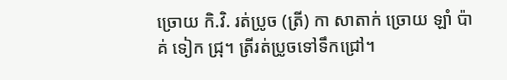ច្រោយ កិ.វិ. រត់ប្រូច (ត្រី) កា សាតាក់ ច្រោយ ឡាំ ប៉ាគ់ ទៀក ជ្រុ។ ត្រីរត់ប្រូចទៅទឹកជ្រៅ។